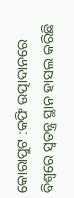କୋରାପୁଟ :କଫି ଉତ୍ପାଦାନରେ ବିଶ୍ବରେ ସ୍ବତନ୍ତ୍ର ସ୍ଥାନ ହାସଲ କରିଛି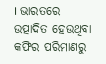। ଭାରତରେ ଉତ୍ପାଦିତ ହେଉଥିବା କଫିର ପରିମାଣରୁ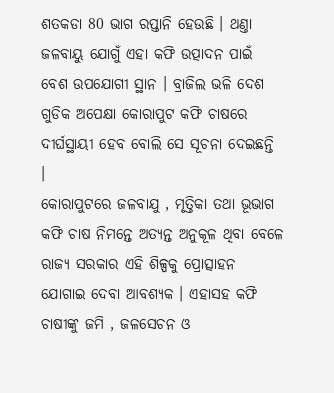ଶତକଡା 80 ଭାଗ ରପ୍ତାନି ହେଉଛି । ଥଣ୍ତା ଜଳବାୟୁ ଯୋଗୁଁ ଏହା କଫି ଉତ୍ପାଦନ ପାଇଁ ବେଶ ଉପଯୋଗୀ ସ୍ଥାନ । ବ୍ରାଜିଲ ଭଳି ଦେଶ ଗୁଡିକ ଅପେକ୍ଷା କୋରାପୁଟ କଫି ଚାଷରେ ଦୀର୍ଘସ୍ଥାୟୀ ହେବ ବୋଲି ସେ ସୂଚନା ଦେଇଛନ୍ତି ।
କୋରାପୁଟରେ ଜଳବାଯୁ , ମୃତ୍ତିକା ତଥା ଭୂଭାଗ କଫି ଚାଷ ନିମନ୍ତେ ଅତ୍ୟନ୍ତ ଅନୁକୂଳ ଥିବା ବେଳେ ରାଜ୍ୟ ସରକାର ଏହି ଶିଳ୍ପକୁ ପ୍ରୋତ୍ସାହନ ଯୋଗାଇ ଦେବା ଆବଶ୍ୟକ । ଏହାସହ କଫି ଚାଷୀଙ୍କୁ ଜମି , ଜଳସେଚନ ଓ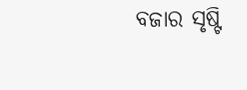ବଜାର ସୃଷ୍ଟି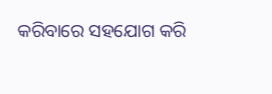କରିବାରେ ସହଯୋଗ କରି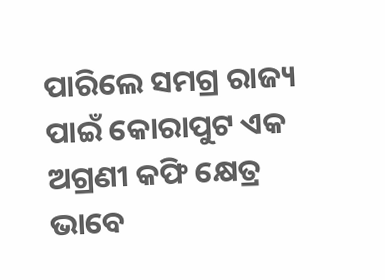ପାରିଲେ ସମଗ୍ର ରାଜ୍ୟ ପାଇଁ କୋରାପୁଟ ଏକ ଅଗ୍ରଣୀ କଫି କ୍ଷେତ୍ର ଭାବେ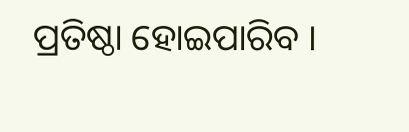ପ୍ରତିଷ୍ଠା ହୋଇପାରିବ ।